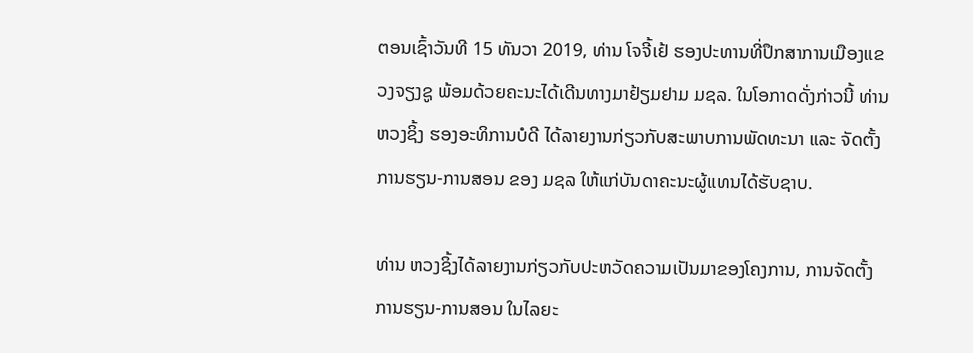ຕອນເຊົ້າວັນທີ 15 ທັນວາ 2019, ທ່ານ ໂຈຈີ້ເຢ້ ຮອງປະທານທີ່ປຶກສາການເມືອງແຂວງຈຽງຊູ ພ້ອມດ້ວຍຄະນະໄດ້ເດີນທາງມາຢ້ຽມຢາມ ມຊລ. ໃນໂອກາດດັ່ງກ່າວນີ້ ທ່ານ ຫວງຊິ້ງ ຮອງອະທິການບໍດີ ໄດ້ລາຍງານກ່ຽວກັບສະພາບການພັດທະນາ ແລະ ຈັດຕັ້ງການຮຽນ-ການສອນ ຂອງ ມຊລ ໃຫ້ແກ່ບັນດາຄະນະຜູ້ແທນໄດ້ຮັບຊາບ.

ທ່ານ ຫວງຊິ້ງໄດ້ລາຍງານກ່ຽວກັບປະຫວັດຄວາມເປັນມາຂອງໂຄງການ, ການຈັດຕັ້ງການຮຽນ-ການສອນ ໃນໄລຍະ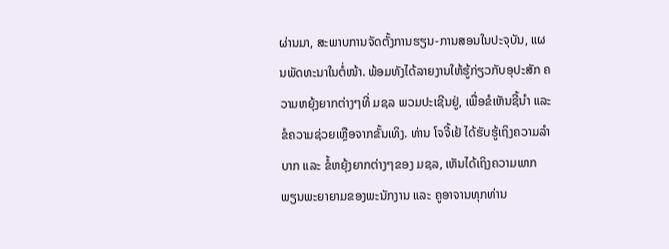ຜ່ານມາ, ສະພາບການຈັດຕັ້ງການຮຽນ-ການສອນໃນປະຈຸບັນ, ແຜນພັດທະນາໃນຕໍ່ໜ້າ. ພ້ອມທັງໄດ້ລາຍງານໃຫ້ຮູ້ກ່ຽວກັບອຸປະສັກ ຄວາມຫຍຸ້ງຍາກຕ່າງໆທີ່ ມຊລ ພວມປະເຊີນຢູ່, ເພື່ອຂໍເຫັນຊີ້ນໍາ ແລະ ຂໍຄວາມຊ່ວຍເຫຼືອຈາກຂັ້ນເທິງ. ທ່ານ ໂຈຈີ້ເຢ້ ໄດ້ຮັບຮູ້ເຖິງຄວາມລໍາບາກ ແລະ ຂໍ້ຫຍຸ້ງຍາກຕ່າງໆຂອງ ມຊລ, ເຫັນໄດ້ເຖິງຄວາມພາກພຽນພະຍາຍາມຂອງພະນັກງານ ແລະ ຄູອາຈານທຸກທ່ານ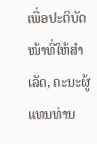ເພື່ອປະຕິບັດໜ້າທີ່ໃຫ້ສໍາເລັດ, ຄະນະຜູ້ແທນທ່ານ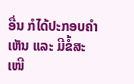ອື່ນ ກໍໄດ້ປະກອບຄໍາເຫັນ ແລະ ມີຂໍ້ສະເໜີ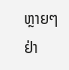ຫຼາຍໆຢ່າ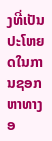ງທີ່ເປັນປະໂຫຍດໃນການຊອກຫາທາງອ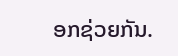ອກຊ່ວຍກັນ.